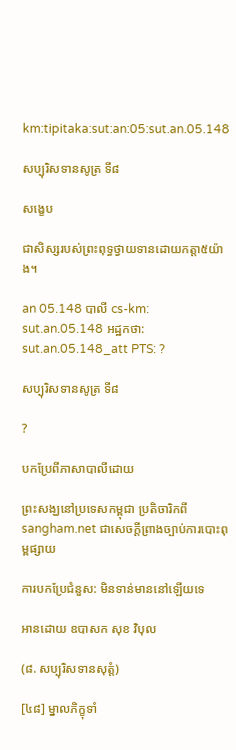km:tipitaka:sut:an:05:sut.an.05.148

សប្បុរិសទានសូត្រ ទី៨

សង្ខេប

ជាសិស្សរបស់ព្រះពុទ្ធថ្វាយទានដោយកត្តា៥យ៉ាង។

an 05.148 បាលី cs-km: sut.an.05.148 អដ្ឋកថា: sut.an.05.148_att PTS: ?

សប្បុរិសទានសូត្រ ទី៨

?

បកប្រែពីភាសាបាលីដោយ

ព្រះសង្ឃនៅប្រទេសកម្ពុជា ប្រតិចារិកពី sangham.net ជាសេចក្តីព្រាងច្បាប់ការបោះពុម្ពផ្សាយ

ការបកប្រែជំនួស: មិនទាន់មាននៅឡើយទេ

អានដោយ ឧបាសក សុខ វិបុល

(៨. សប្បុរិសទានសុត្តំ)

[៤៨] ម្នាលភិក្ខុទាំ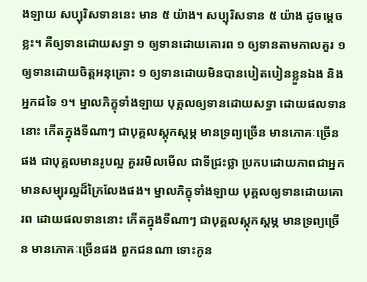ងឡាយ សប្បុរិសទាននេះ មាន ៥ យ៉ាង។ សប្បុរិសទាន ៥ យ៉ាង ដូចម្តេចខ្លះ។ គឺឲ្យទានដោយសទ្ធា ១ ឲ្យទានដោយគោរព ១ ឲ្យទានតាមកាលគួរ ១ ឲ្យទានដោយចិត្តអនុគ្រោះ ១ ឲ្យទានដោយមិនបានបៀតបៀនខ្លួនឯង និងអ្នកដទៃ ១។ ម្នាលភិក្ខុទាំងឡាយ បុគ្គលឲ្យទានដោយសទ្ធា ដោយផលទាននោះ កើតក្នុងទីណាៗ ជាបុគ្គលស្តុកស្តម្ភ មានទ្រព្យច្រើន មានភោគៈច្រើនផង ជាបុគ្គលមានរូបល្អ គួររមិលមើល ជាទីជ្រះថ្លា ប្រកបដោយភាពជាអ្នកមានសម្បុរល្អដ៏ក្រៃលែងផង។ ម្នាលភិក្ខុទាំងឡាយ បុគ្គលឲ្យទានដោយគោរព ដោយផលទាននោះ កើតក្នុងទីណាៗ ជាបុគ្គលស្តុកស្តម្ភ មានទ្រព្យច្រើន មានភោគៈច្រើនផង ពួកជនណា ទោះកូន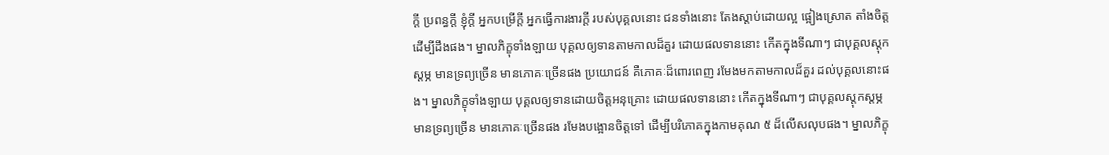ក្តី ប្រពន្ធក្តី ខ្ញុំក្តី អ្នកបម្រើក្តី អ្នកធ្វើការងារក្តី របស់បុគ្គលនោះ ជនទាំងនោះ តែងស្តាប់ដោយល្អ ផ្អៀងស្រោត តាំងចិត្តដើម្បីដឹងផង។ ម្នាលភិក្ខុទាំងឡាយ បុគ្គលឲ្យទានតាមកាលដ៏គួរ ដោយផលទាននោះ កើតក្នុងទីណាៗ ជាបុគ្គលស្តុកស្តម្ភ មានទ្រព្យច្រើន មានភោគៈច្រើនផង ប្រយោជន៍ គឺភោគៈដ៏ពោរពេញ រមែងមកតាមកាលដ៏គួរ ដល់បុគ្គលនោះផង។ ម្នាលភិក្ខុទាំងឡាយ បុគ្គលឲ្យទានដោយចិត្តអនុគ្រោះ ដោយផលទាននោះ កើតក្នុងទីណាៗ ជាបុគ្គលស្តុកស្តម្ភ មានទ្រព្យច្រើន មានភោគៈច្រើនផង រមែងបង្អោនចិត្តទៅ ដើម្បីបរិភោគក្នុងកាមគុណ ៥ ដ៏លើសលុបផង។ ម្នាលភិក្ខុ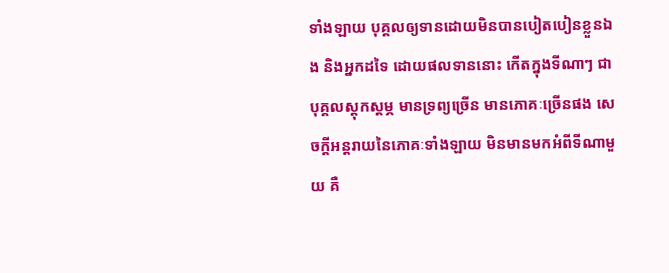ទាំងឡាយ បុគ្គលឲ្យទានដោយមិនបានបៀតបៀនខ្លួនឯង និងអ្នកដទៃ ដោយផលទាននោះ កើតក្នុងទីណាៗ ជាបុគ្គលស្តុកស្តម្ភ មានទ្រព្យច្រើន មានភោគៈច្រើនផង សេចក្តីអន្តរាយនៃភោគៈទាំងឡាយ មិនមានមកអំពីទីណាមួយ គឺ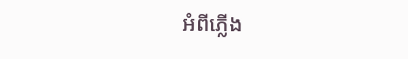អំពីភ្លើង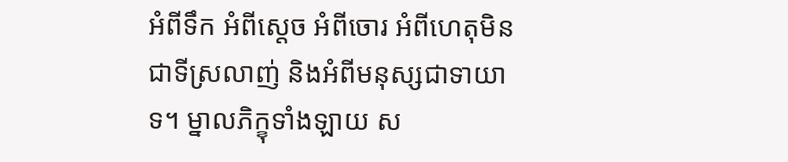អំពីទឹក អំពីស្តេច អំពីចោរ អំពីហេតុមិនជាទីស្រលាញ់ និងអំពីមនុស្សជាទាយាទ។ ម្នាលភិក្ខុទាំងឡាយ ស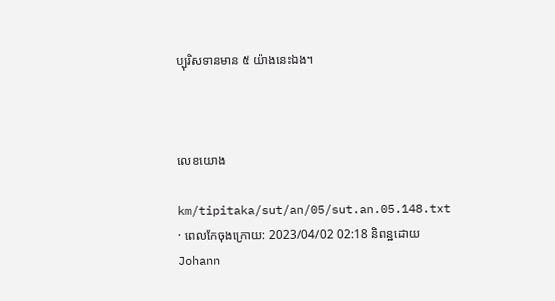ប្បុរិសទានមាន ៥ យ៉ាងនេះឯង។



លេខយោង

km/tipitaka/sut/an/05/sut.an.05.148.txt · ពេលកែចុងក្រោយ: 2023/04/02 02:18 និពន្ឋដោយ Johann